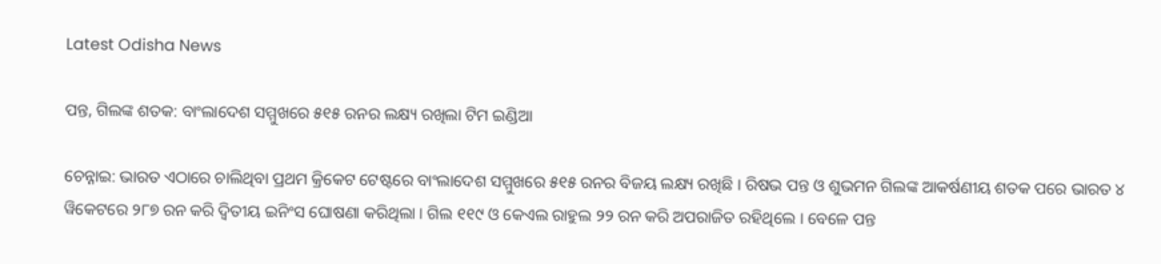Latest Odisha News

ପନ୍ତ, ଗିଲଙ୍କ ଶତକ: ବାଂଲାଦେଶ ସମ୍ମୁଖରେ ୫୧୫ ରନର ଲକ୍ଷ୍ୟ ରଖିଲା ଟିମ ଇଣ୍ଡିଆ

ଚେନ୍ନାଇ: ଭାରତ ଏଠାରେ ଚାଲିଥିବା ପ୍ରଥମ କ୍ରିକେଟ ଟେଷ୍ଟରେ ବାଂଲାଦେଶ ସମ୍ମୁଖରେ ୫୧୫ ରନର ବିଜୟ ଲକ୍ଷ୍ୟ ରଖିଛି । ରିଷଭ ପନ୍ତ ଓ ଶୁଭମନ ଗିଲଙ୍କ ଆକର୍ଷଣୀୟ ଶତକ ପରେ ଭାରତ ୪ ୱିକେଟରେ ୨୮୭ ରନ କରି ଦ୍ୱିତୀୟ ଇନିଂସ ଘୋଷଣା କରିଥିଲା । ଗିଲ ୧୧୯ ଓ କେଏଲ ରାହୁଲ ୨୨ ରନ କରି ଅପରାଜିତ ରହିଥିଲେ । ବେଳେ ପନ୍ତ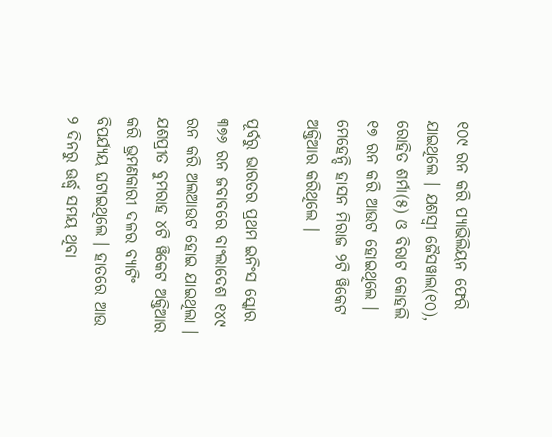୧୦୯ ରନ କରି ପ୍ୟାଭିଲିୟନ ଫେରି ଯାଇଥିଲେ । ଯଶସ୍ୱୀ ଜୈସୱାଲ(୧୦), ରୋହିତ ଶର୍ମା(୫) ଓ ବିରାଟ କୋହଲି ୧୭ ରନ କରି ଆଉଟ ହୋଇଥିଲେ । ମେହେନ୍ଦି ହାସନ ମିରାଜ ୨ଟି ୱିକେଟ ଅକ୍ତିଆର କରିଥିଲେ ।

ପୂର୍ବରୁ ଭାରତର ପ୍ରଥମ ଇନିଂସ ସ୍କୋର ୩୭୬ ରନ ଜବାବରେ ବାଂଲାଦେଶ ୧୪୯ ରନ କରି ଅଲଆଉଟ ହୋଇ ଯାଇଥିଲା । ଯଶପ୍ରୀତ ବୁମରାହ ୪ଟି ୱିକେଟ ଅକ୍ତିଆର କରି ଭ୍ରମଣକାରୀ ଦଳର ବ୍ୟାଟିଂ ବିପର୍ଯ୍ୟୟ ଘଟାଇଥିଲେ । ହାତରେ ଆଉ ୨ ଦିନରୁ ଊର୍ଦ୍ଧ୍ୱ ସମୟ ଥିବା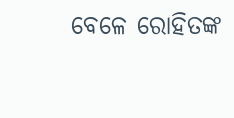ବେଳେ ରୋହିତଙ୍କ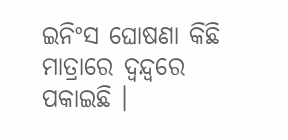ଇନିଂସ ଘୋଷଣା କିଛି ମାତ୍ରାରେ ଦ୍ୱନ୍ଦ୍ୱରେ ପକାଇଛି ।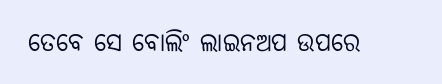ତେବେ ସେ ବୋଲିଂ ଲାଇନଅପ ଉପରେ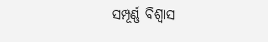ସମ୍ପୂର୍ଣ୍ଣ ବିଶ୍ୱାସ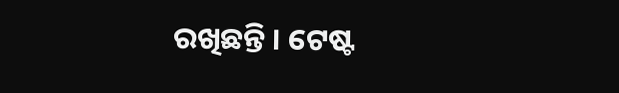ରଖିଛନ୍ତି । ଟେଷ୍ଟ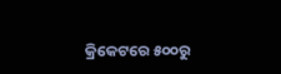କ୍ରିକେଟରେ ୫୦୦ରୁ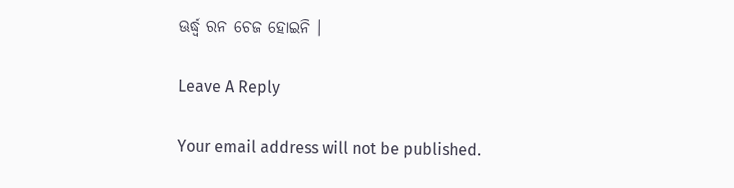ଊର୍ଦ୍ଧ୍ୱ ରନ ଚେଜ ହୋଇନି ।

Leave A Reply

Your email address will not be published.